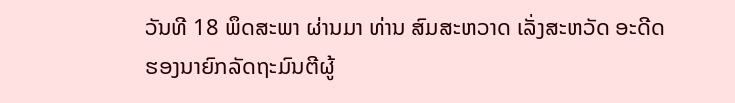ວັນທີ 18 ພຶດສະພາ ຜ່ານມາ ທ່ານ ສົມສະຫວາດ ເລັ່ງສະຫວັດ ອະດີດຮອງນາຍົກລັດຖະມົນຕີຜູ້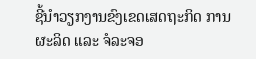ຊີ້ນໍາວຽກງານຂົງເຂດເສດຖະກິດ ການຜະລິດ ແລະ ຈໍລະຈອ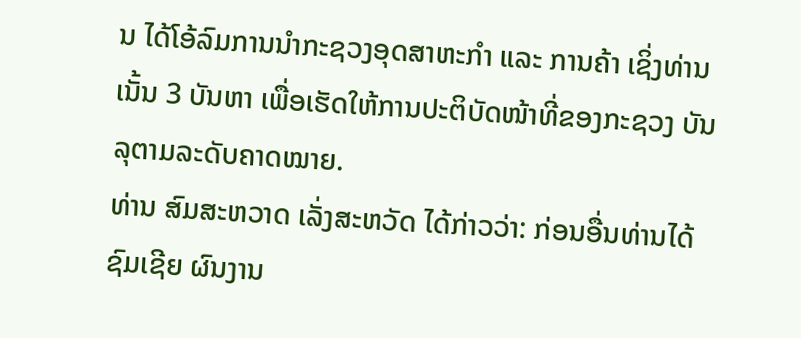ນ ໄດ້ໂອ້ລົມການນຳກະຊວງອຸດສາຫະກຳ ແລະ ການຄ້າ ເຊິ່ງທ່ານ ເນັ້ນ 3 ບັນຫາ ເພື່ອເຮັດໃຫ້ການປະຕິບັດໜ້າທີ່ຂອງກະຊວງ ບັນລຸຕາມລະດັບຄາດໝາຍ.
ທ່ານ ສົມສະຫວາດ ເລັ່ງສະຫວັດ ໄດ້ກ່າວວ່າ: ກ່ອນອື່ນທ່ານໄດ້ຊົມເຊີຍ ຜົນງານ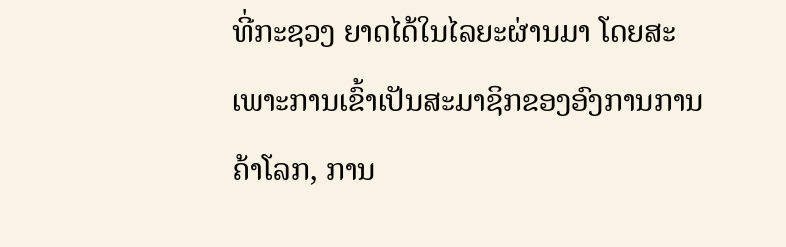ທີ່ກະຊວງ ຍາດໄດ້ໃນໄລຍະຜ່ານມາ ໂດຍສະເພາະການເຂົ້າເປັນສະມາຊິກຂອງອົງການການຄ້າໂລກ, ການ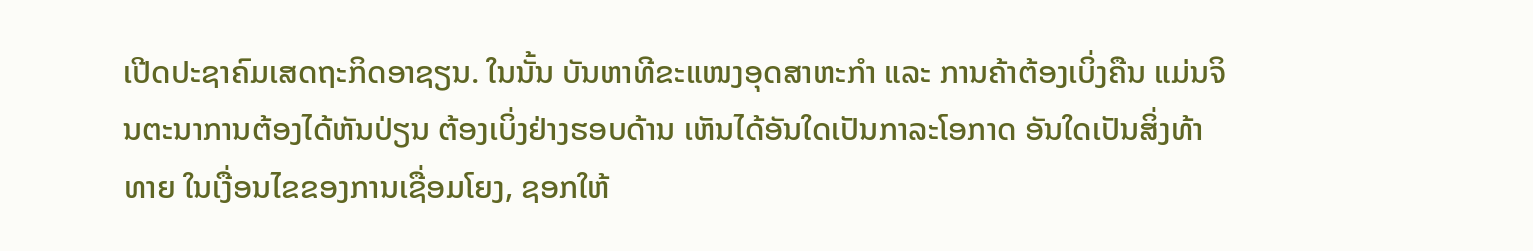ເປີດປະຊາຄົມເສດຖະກິດອາຊຽນ. ໃນນັ້ນ ບັນຫາທີຂະແໜງອຸດສາຫະກຳ ແລະ ການຄ້າຕ້ອງເບິ່ງຄືນ ແມ່ນຈິນຕະນາການຕ້ອງໄດ້ຫັນປ່ຽນ ຕ້ອງເບິ່ງຢ່າງຮອບດ້ານ ເຫັນໄດ້ອັນໃດເປັນກາລະໂອກາດ ອັນໃດເປັນສິ່ງທ້າທາຍ ໃນເງື່ອນໄຂຂອງການເຊື່ອມໂຍງ, ຊອກໃຫ້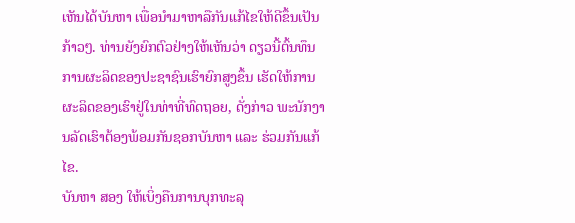ເຫັນໄດ້ບັນຫາ ເພື່ອນຳມາຫາລືກັນແກ້ໄຂໃຫ້ດີຂຶ້ນເປັນກ້າວໆ. ທ່ານຍັງຍົກຕົວຢ່າງໃຫ້ເຫັນວ່າ ດຽວນີ້ຕົ້ນທຶນການຜະລິດຂອງປະຊາຊົນເຮົາຍົກສູງຂຶ້ນ ເຮັດໃຫ້ການຜະລິດຂອງເຮົາຢູ່ໃນທ່າທີ່ທົດຖອຍ, ດັ່ງກ່າວ ພະນັກງານລັດເຮົາຕ້ອງພ້ອມກັນຊອກບັນຫາ ແລະ ຮ່ວມກັນແກ້ໄຂ.
ບັນຫາ ສອງ ໃຫ້ເບິ່ງຄືນການບຸກທະລຸ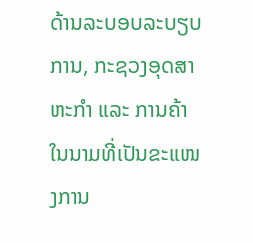ດ້ານລະບອບລະບຽບການ, ກະຊວງອຸດສາຫະກຳ ແລະ ການຄ້າ ໃນນາມທີ່ເປັນຂະແໜງການ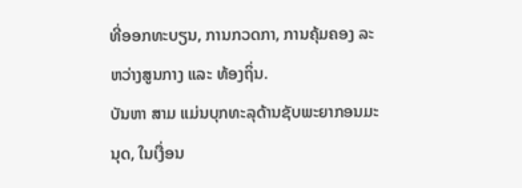ທີ່ອອກທະບຽນ, ການກວດກາ, ການຄຸ້ມຄອງ ລະຫວ່າງສູນກາງ ແລະ ທ້ອງຖິ່ນ.
ບັນຫາ ສາມ ແມ່ນບຸກທະລຸດ້ານຊັບພະຍາກອນມະນຸດ, ໃນເງື່ອນ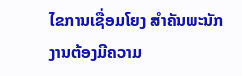ໄຂການເຊື່ອມໂຍງ ສຳຄັນພະນັກງານຕ້ອງມີຄວາມ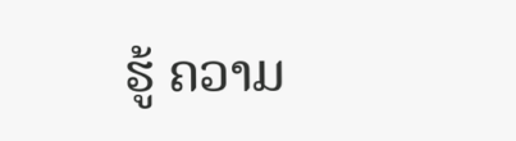ຮູ້ ຄວາມ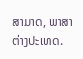ສາມາດ, ພາສາຕ່າງປະເທດ.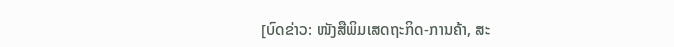[ບົດຂ່າວ: ໜັງສືພິມເສດຖະກິດ-ການຄ້າ, ສະ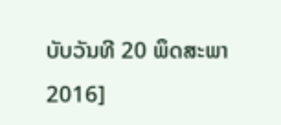ບັບວັນທີ 20 ພຶດສະພາ 2016]